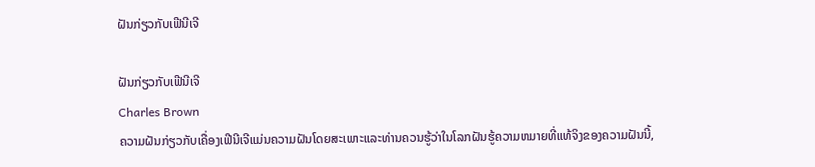ຝັນກ່ຽວກັບເຟີນີເຈີ

ຝັນກ່ຽວກັບເຟີນີເຈີ
Charles Brown
ຄວາມຝັນກ່ຽວກັບເຄື່ອງເຟີນີເຈີແມ່ນຄວາມຝັນໂດຍສະເພາະແລະທ່ານຄວນຮູ້ວ່າໃນໂລກຝັນຮູ້ຄວາມຫມາຍທີ່ແທ້ຈິງຂອງຄວາມຝັນນີ້,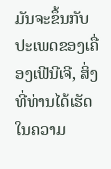ມັນຈະຂຶ້ນກັບປະເພດຂອງເຄື່ອງເຟີນີເຈີ, ສິ່ງທີ່ທ່ານໄດ້ເຮັດໃນຄວາມ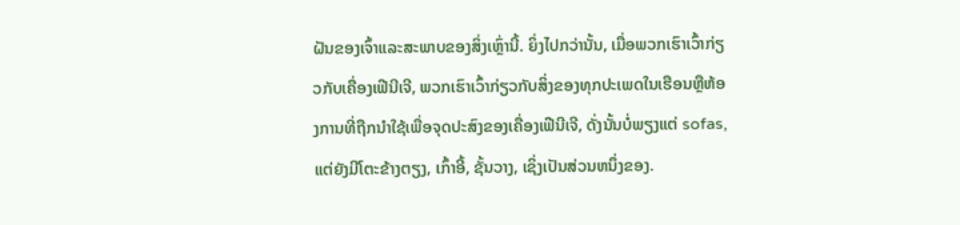ຝັນຂອງເຈົ້າແລະສະພາບຂອງສິ່ງເຫຼົ່ານີ້. ຍິ່ງໄປກວ່ານັ້ນ, ເມື່ອພວກເຮົາເວົ້າກ່ຽວກັບເຄື່ອງເຟີນີເຈີ, ພວກເຮົາເວົ້າກ່ຽວກັບສິ່ງຂອງທຸກປະເພດໃນເຮືອນຫຼືຫ້ອງການທີ່ຖືກນໍາໃຊ້ເພື່ອຈຸດປະສົງຂອງເຄື່ອງເຟີນີເຈີ, ດັ່ງນັ້ນບໍ່ພຽງແຕ່ sofas, ແຕ່ຍັງມີໂຕະຂ້າງຕຽງ, ເກົ້າອີ້, ຊັ້ນວາງ, ເຊິ່ງເປັນສ່ວນຫນຶ່ງຂອງ.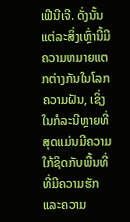ເຟີນີເຈີ. ດັ່ງນັ້ນແຕ່ລະສິ່ງເຫຼົ່ານີ້ມີຄວາມຫມາຍແຕກຕ່າງກັນໃນໂລກຄວາມຝັນ, ເຊິ່ງໃນກໍລະນີຫຼາຍທີ່ສຸດແມ່ນມີຄວາມໃກ້ຊິດກັບພື້ນທີ່ທີ່ມີຄວາມຮັກແລະຄວາມ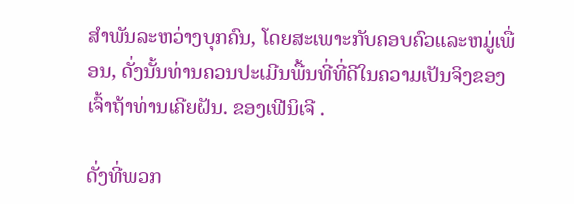ສໍາພັນລະຫວ່າງບຸກຄົນ, ໂດຍສະເພາະກັບຄອບຄົວແລະຫມູ່ເພື່ອນ, ດັ່ງນັ້ນທ່ານຄວນປະເມີນພື້ນທີ່ທີ່ດີໃນຄວາມເປັນຈິງຂອງເຈົ້າຖ້າທ່ານເຄີຍຝັນ. ຂອງເຟີນິເຈີ .

ດັ່ງທີ່ພວກ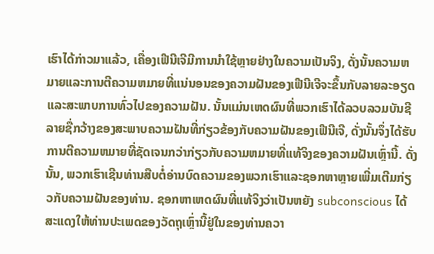ເຮົາໄດ້ກ່າວມາແລ້ວ, ເຄື່ອງເຟີນີເຈີມີການນໍາໃຊ້ຫຼາຍຢ່າງໃນຄວາມເປັນຈິງ, ດັ່ງນັ້ນຄວາມຫມາຍແລະການຕີຄວາມຫມາຍທີ່ແນ່ນອນຂອງຄວາມຝັນຂອງເຟີນີເຈີຈະຂຶ້ນກັບລາຍລະອຽດແລະສະພາບການທົ່ວໄປຂອງຄວາມຝັນ. ນັ້ນແມ່ນເຫດຜົນທີ່ພວກເຮົາໄດ້ລວບລວມບັນຊີລາຍຊື່ກວ້າງຂອງສະພາບຄວາມຝັນທີ່ກ່ຽວຂ້ອງກັບຄວາມຝັນຂອງເຟີນີເຈີ, ດັ່ງນັ້ນຈຶ່ງໄດ້ຮັບການຕີຄວາມຫມາຍທີ່ຊັດເຈນກວ່າກ່ຽວກັບຄວາມຫມາຍທີ່ແທ້ຈິງຂອງຄວາມຝັນເຫຼົ່ານີ້. ດັ່ງນັ້ນ, ພວກເຮົາເຊີນທ່ານສືບຕໍ່ອ່ານບົດຄວາມຂອງພວກເຮົາແລະຊອກຫາຫຼາຍເພີ່ມເຕີມກ່ຽວກັບຄວາມຝັນຂອງທ່ານ. ຊອກຫາເຫດຜົນທີ່ແທ້ຈິງວ່າເປັນຫຍັງ subconscious ໄດ້ສະແດງໃຫ້ທ່ານປະເພດຂອງວັດຖຸເຫຼົ່ານີ້ຢູ່ໃນຂອງທ່ານຄວາ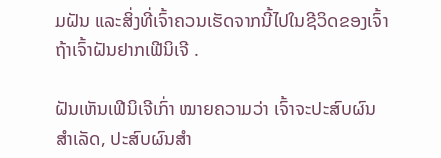ມຝັນ ແລະສິ່ງທີ່ເຈົ້າຄວນເຮັດຈາກນີ້ໄປໃນຊີວິດຂອງເຈົ້າ ຖ້າເຈົ້າຝັນຢາກເຟີນິເຈີ .

ຝັນເຫັນເຟີນິເຈີເກົ່າ ໝາຍຄວາມວ່າ ເຈົ້າຈະປະສົບຜົນສໍາເລັດ, ປະສົບຜົນສໍາ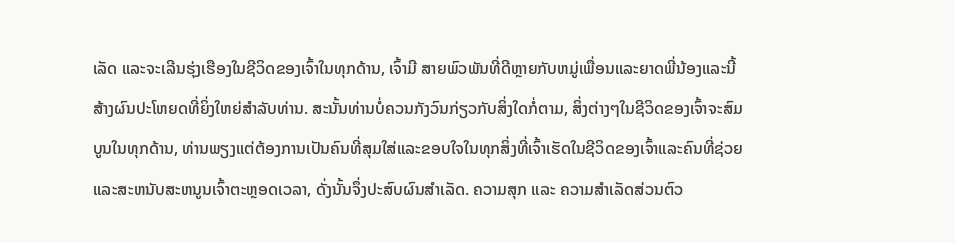ເລັດ ແລະຈະເລີນຮຸ່ງເຮືອງໃນຊີວິດຂອງເຈົ້າໃນທຸກດ້ານ, ເຈົ້າມີ ສາຍພົວພັນທີ່ດີຫຼາຍກັບຫມູ່ເພື່ອນແລະຍາດພີ່ນ້ອງແລະນີ້ສ້າງຜົນປະໂຫຍດທີ່ຍິ່ງໃຫຍ່ສໍາລັບທ່ານ. ສະນັ້ນທ່ານບໍ່ຄວນກັງວົນກ່ຽວກັບສິ່ງໃດກໍ່ຕາມ, ສິ່ງຕ່າງໆໃນຊີວິດຂອງເຈົ້າຈະສົມບູນໃນທຸກດ້ານ, ທ່ານພຽງແຕ່ຕ້ອງການເປັນຄົນທີ່ສຸມໃສ່ແລະຂອບໃຈໃນທຸກສິ່ງທີ່ເຈົ້າເຮັດໃນຊີວິດຂອງເຈົ້າແລະຄົນທີ່ຊ່ວຍແລະສະຫນັບສະຫນູນເຈົ້າຕະຫຼອດເວລາ, ດັ່ງນັ້ນຈຶ່ງປະສົບຜົນສໍາເລັດ. ຄວາມສຸກ ແລະ ຄວາມສຳເລັດສ່ວນຕົວ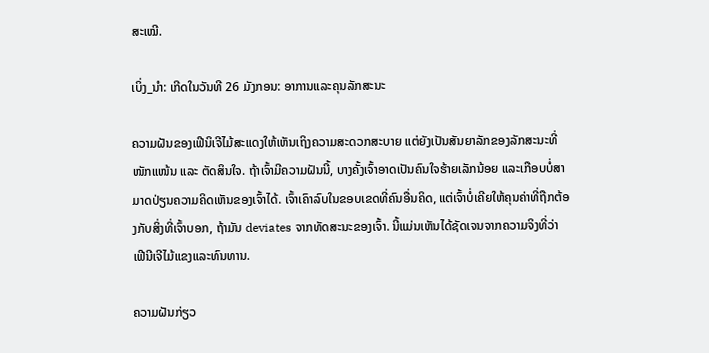ສະເໝີ.

ເບິ່ງ_ນຳ: ເກີດໃນວັນທີ 26 ມັງກອນ: ອາການແລະຄຸນລັກສະນະ

ຄວາມຝັນຂອງເຟີນິເຈີໄມ້ສະແດງໃຫ້ເຫັນເຖິງຄວາມສະດວກສະບາຍ ແຕ່ຍັງເປັນສັນຍາລັກຂອງລັກສະນະທີ່ໜັກແໜ້ນ ແລະ ຕັດສິນໃຈ. ຖ້າເຈົ້າມີຄວາມຝັນນີ້, ບາງຄັ້ງເຈົ້າອາດເປັນຄົນໃຈຮ້າຍເລັກນ້ອຍ ແລະເກືອບບໍ່ສາມາດປ່ຽນຄວາມຄິດເຫັນຂອງເຈົ້າໄດ້. ເຈົ້າເຄົາລົບໃນຂອບເຂດທີ່ຄົນອື່ນຄິດ, ແຕ່ເຈົ້າບໍ່ເຄີຍໃຫ້ຄຸນຄ່າທີ່ຖືກຕ້ອງກັບສິ່ງທີ່ເຈົ້າບອກ, ຖ້າມັນ deviates ຈາກທັດສະນະຂອງເຈົ້າ. ນີ້ແມ່ນເຫັນໄດ້ຊັດເຈນຈາກຄວາມຈິງທີ່ວ່າເຟີນີເຈີໄມ້ແຂງແລະທົນທານ.

ຄວາມຝັນກ່ຽວ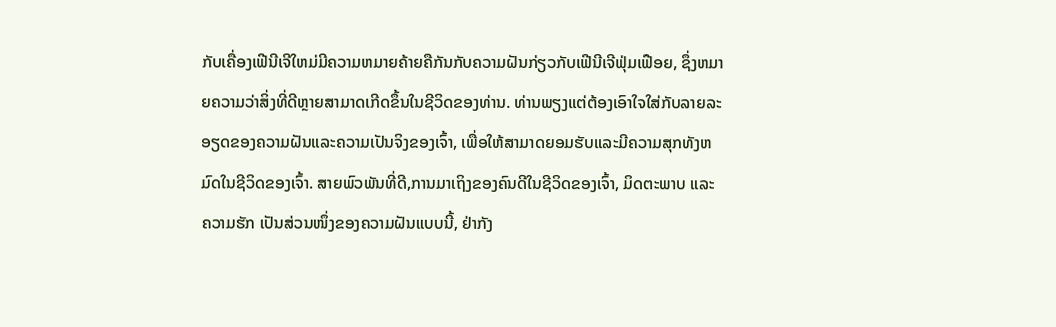ກັບເຄື່ອງເຟີນີເຈີໃຫມ່ມີຄວາມຫມາຍຄ້າຍຄືກັນກັບຄວາມຝັນກ່ຽວກັບເຟີນີເຈີຟຸ່ມເຟືອຍ, ຊຶ່ງຫມາຍຄວາມວ່າສິ່ງທີ່ດີຫຼາຍສາມາດເກີດຂຶ້ນໃນຊີວິດຂອງທ່ານ. ທ່ານພຽງແຕ່ຕ້ອງເອົາໃຈໃສ່ກັບລາຍລະອຽດຂອງຄວາມຝັນແລະຄວາມເປັນຈິງຂອງເຈົ້າ, ເພື່ອໃຫ້ສາມາດຍອມຮັບແລະມີຄວາມສຸກທັງຫມົດໃນຊີວິດຂອງເຈົ້າ. ສາຍພົວພັນທີ່ດີ,ການມາເຖິງຂອງຄົນດີໃນຊີວິດຂອງເຈົ້າ, ມິດຕະພາບ ແລະ ຄວາມຮັກ ເປັນສ່ວນໜຶ່ງຂອງຄວາມຝັນແບບນີ້, ຢ່າກັງ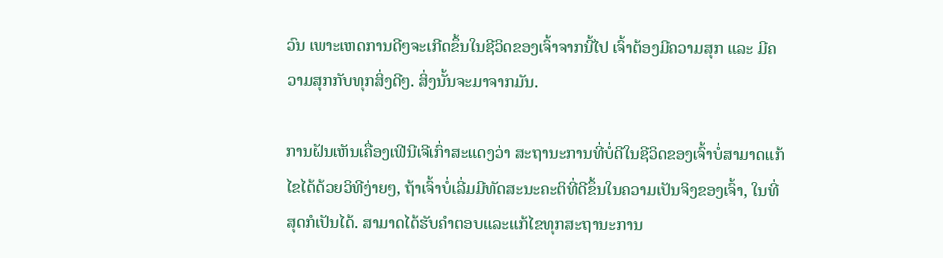ວົນ ເພາະເຫດການດີໆຈະເກີດຂຶ້ນໃນຊີວິດຂອງເຈົ້າຈາກນີ້ໄປ ເຈົ້າຕ້ອງມີຄວາມສຸກ ແລະ ມີຄວາມສຸກກັບທຸກສິ່ງດີໆ. ສິ່ງນັ້ນຈະມາຈາກມັນ.

ການຝັນເຫັນເຄື່ອງເຟີນີເຈີເກົ່າສະແດງວ່າ ສະຖານະການທີ່ບໍ່ດີໃນຊີວິດຂອງເຈົ້າບໍ່ສາມາດແກ້ໄຂໄດ້ດ້ວຍວິທີງ່າຍໆ, ຖ້າເຈົ້າບໍ່ເລີ່ມມີທັດສະນະຄະຕິທີ່ດີຂຶ້ນໃນຄວາມເປັນຈິງຂອງເຈົ້າ, ໃນທີ່ສຸດກໍເປັນໄດ້. ສາມາດໄດ້ຮັບຄໍາຕອບແລະແກ້ໄຂທຸກສະຖານະການ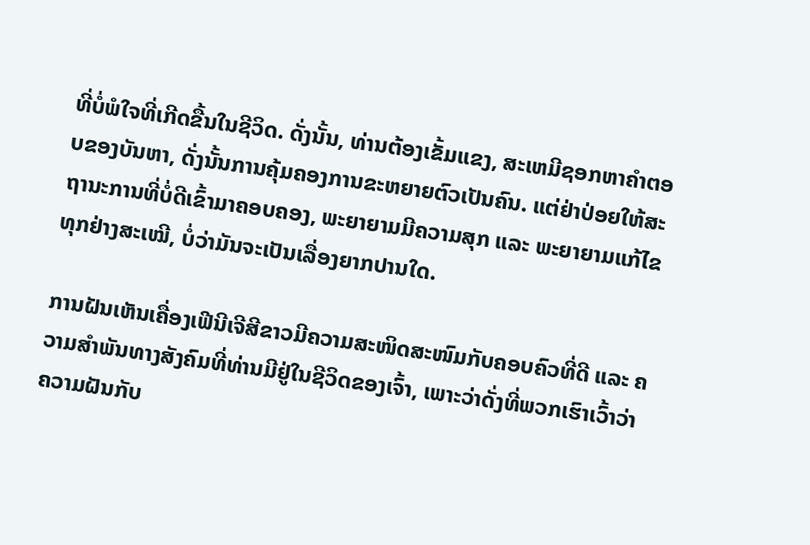ທີ່ບໍ່ພໍໃຈທີ່ເກີດຂື້ນໃນຊີວິດ. ດັ່ງນັ້ນ, ທ່ານຕ້ອງເຂັ້ມແຂງ, ສະເຫມີຊອກຫາຄໍາຕອບຂອງບັນຫາ, ດັ່ງນັ້ນການຄຸ້ມຄອງການຂະຫຍາຍຕົວເປັນຄົນ. ແຕ່ຢ່າປ່ອຍໃຫ້ສະຖານະການທີ່ບໍ່ດີເຂົ້າມາຄອບຄອງ, ພະຍາຍາມມີຄວາມສຸກ ແລະ ພະຍາຍາມແກ້ໄຂທຸກຢ່າງສະເໝີ, ບໍ່ວ່າມັນຈະເປັນເລື່ອງຍາກປານໃດ.

ການຝັນເຫັນເຄື່ອງເຟີນີເຈີສີຂາວມີຄວາມສະໜິດສະໜົມກັບຄອບຄົວທີ່ດີ ແລະ ຄວາມສໍາພັນທາງສັງຄົມທີ່ທ່ານມີຢູ່ໃນຊີວິດຂອງເຈົ້າ, ເພາະວ່າດັ່ງທີ່ພວກເຮົາເວົ້າວ່າຄວາມຝັນກັບ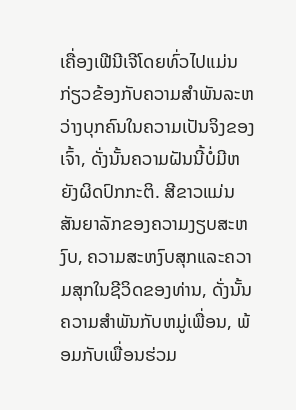ເຄື່ອງເຟີນີເຈີໂດຍທົ່ວໄປແມ່ນກ່ຽວຂ້ອງກັບຄວາມສໍາພັນລະຫວ່າງບຸກຄົນໃນຄວາມເປັນຈິງຂອງເຈົ້າ, ດັ່ງນັ້ນຄວາມຝັນນີ້ບໍ່ມີຫຍັງຜິດປົກກະຕິ. ສີຂາວແມ່ນສັນຍາລັກຂອງຄວາມງຽບສະຫງົບ, ຄວາມສະຫງົບສຸກແລະຄວາມສຸກໃນຊີວິດຂອງທ່ານ, ດັ່ງນັ້ນຄວາມສໍາພັນກັບຫມູ່ເພື່ອນ, ພ້ອມກັບເພື່ອນຮ່ວມ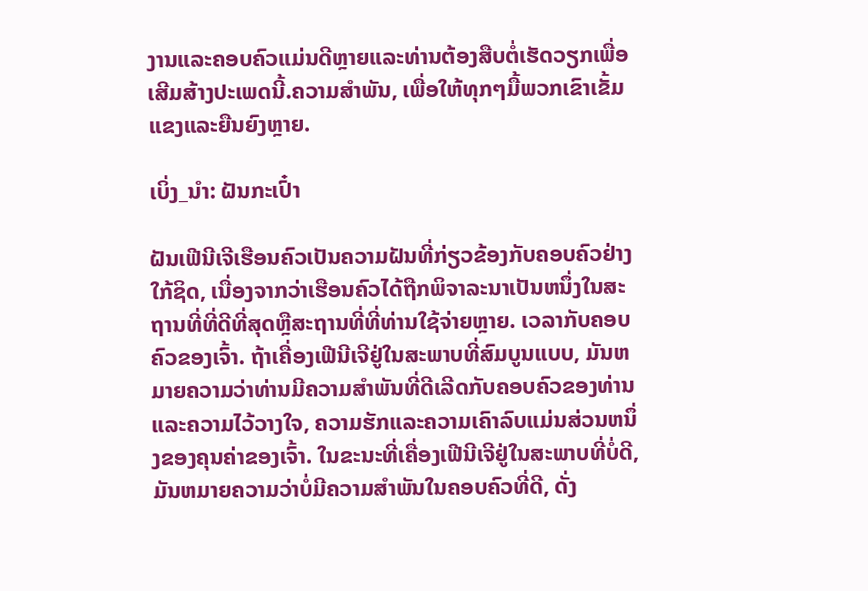ງານແລະຄອບຄົວແມ່ນດີຫຼາຍແລະທ່ານຕ້ອງສືບຕໍ່ເຮັດວຽກເພື່ອເສີມສ້າງປະເພດນີ້.ຄວາມສໍາພັນ, ເພື່ອໃຫ້ທຸກໆມື້ພວກເຂົາເຂັ້ມແຂງແລະຍືນຍົງຫຼາຍ.

ເບິ່ງ_ນຳ: ຝັນກະເປົ໋າ

ຝັນເຟີນີເຈີເຮືອນຄົວເປັນຄວາມຝັນທີ່ກ່ຽວຂ້ອງກັບຄອບຄົວຢ່າງໃກ້ຊິດ, ເນື່ອງຈາກວ່າເຮືອນຄົວໄດ້ຖືກພິຈາລະນາເປັນຫນຶ່ງໃນສະຖານທີ່ທີ່ດີທີ່ສຸດຫຼືສະຖານທີ່ທີ່ທ່ານໃຊ້ຈ່າຍຫຼາຍ. ເວລາກັບຄອບຄົວຂອງເຈົ້າ. ຖ້າເຄື່ອງເຟີນີເຈີຢູ່ໃນສະພາບທີ່ສົມບູນແບບ, ມັນຫມາຍຄວາມວ່າທ່ານມີຄວາມສໍາພັນທີ່ດີເລີດກັບຄອບຄົວຂອງທ່ານແລະຄວາມໄວ້ວາງໃຈ, ຄວາມຮັກແລະຄວາມເຄົາລົບແມ່ນສ່ວນຫນຶ່ງຂອງຄຸນຄ່າຂອງເຈົ້າ. ໃນຂະນະທີ່ເຄື່ອງເຟີນີເຈີຢູ່ໃນສະພາບທີ່ບໍ່ດີ, ມັນຫມາຍຄວາມວ່າບໍ່ມີຄວາມສໍາພັນໃນຄອບຄົວທີ່ດີ, ດັ່ງ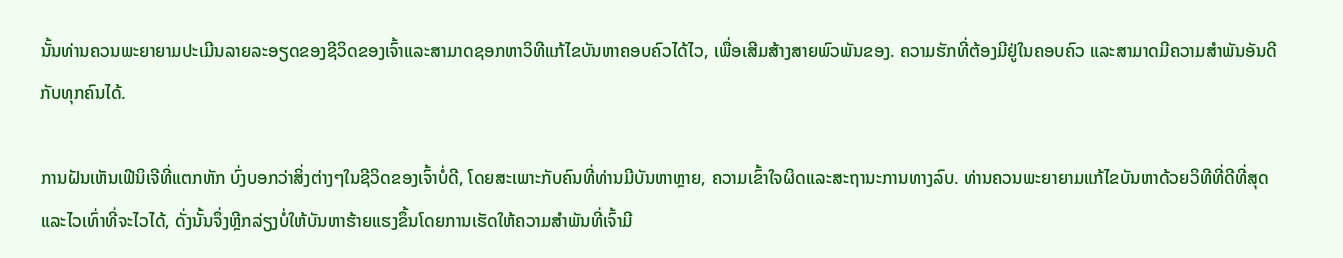ນັ້ນທ່ານຄວນພະຍາຍາມປະເມີນລາຍລະອຽດຂອງຊີວິດຂອງເຈົ້າແລະສາມາດຊອກຫາວິທີແກ້ໄຂບັນຫາຄອບຄົວໄດ້ໄວ, ເພື່ອເສີມສ້າງສາຍພົວພັນຂອງ. ຄວາມຮັກທີ່ຕ້ອງມີຢູ່ໃນຄອບຄົວ ແລະສາມາດມີຄວາມສໍາພັນອັນດີກັບທຸກຄົນໄດ້.

ການຝັນເຫັນເຟີນິເຈີທີ່ແຕກຫັກ ບົ່ງບອກວ່າສິ່ງຕ່າງໆໃນຊີວິດຂອງເຈົ້າບໍ່ດີ, ໂດຍສະເພາະກັບຄົນທີ່ທ່ານມີບັນຫາຫຼາຍ, ຄວາມເຂົ້າໃຈຜິດແລະສະຖານະການທາງລົບ. ທ່ານຄວນພະຍາຍາມແກ້ໄຂບັນຫາດ້ວຍວິທີທີ່ດີທີ່ສຸດ ແລະໄວເທົ່າທີ່ຈະໄວໄດ້, ດັ່ງນັ້ນຈຶ່ງຫຼີກລ່ຽງບໍ່ໃຫ້ບັນຫາຮ້າຍແຮງຂຶ້ນໂດຍການເຮັດໃຫ້ຄວາມສໍາພັນທີ່ເຈົ້າມີ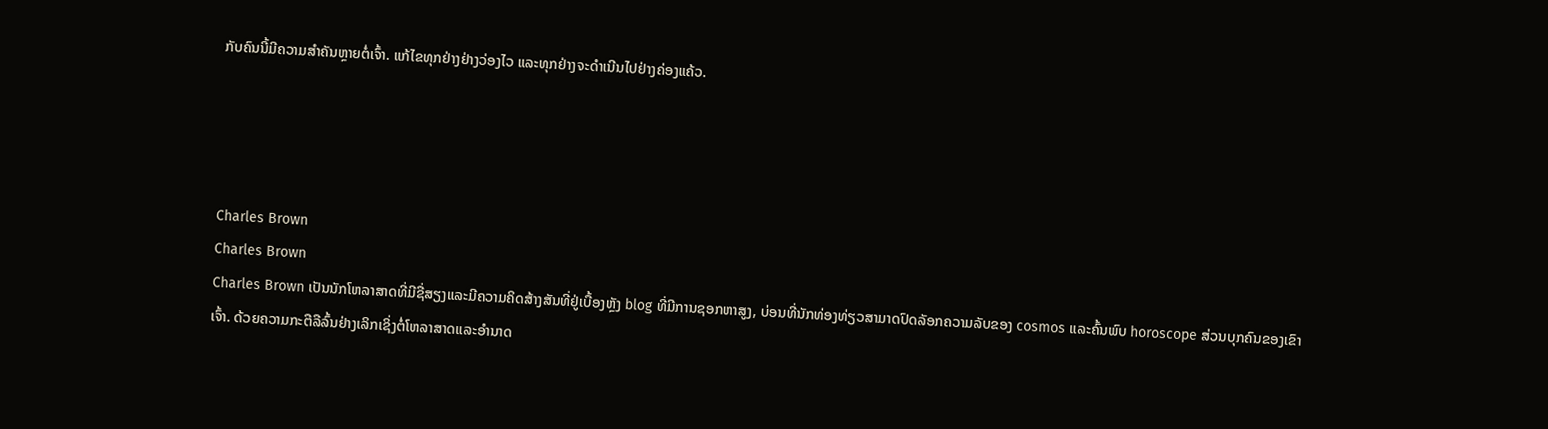ກັບຄົນນີ້ມີຄວາມສໍາຄັນຫຼາຍຕໍ່ເຈົ້າ. ແກ້ໄຂທຸກຢ່າງຢ່າງວ່ອງໄວ ແລະທຸກຢ່າງຈະດຳເນີນໄປຢ່າງຄ່ອງແຄ້ວ.




Charles Brown
Charles Brown
Charles Brown ເປັນນັກໂຫລາສາດທີ່ມີຊື່ສຽງແລະມີຄວາມຄິດສ້າງສັນທີ່ຢູ່ເບື້ອງຫຼັງ blog ທີ່ມີການຊອກຫາສູງ, ບ່ອນທີ່ນັກທ່ອງທ່ຽວສາມາດປົດລັອກຄວາມລັບຂອງ cosmos ແລະຄົ້ນພົບ horoscope ສ່ວນບຸກຄົນຂອງເຂົາເຈົ້າ. ດ້ວຍຄວາມກະຕືລືລົ້ນຢ່າງເລິກເຊິ່ງຕໍ່ໂຫລາສາດແລະອໍານາດ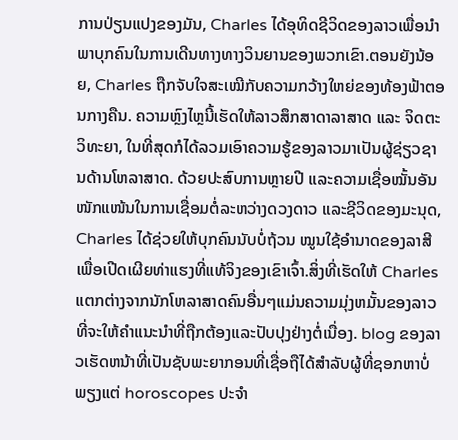ການປ່ຽນແປງຂອງມັນ, Charles ໄດ້ອຸທິດຊີວິດຂອງລາວເພື່ອນໍາພາບຸກຄົນໃນການເດີນທາງທາງວິນຍານຂອງພວກເຂົາ.ຕອນຍັງນ້ອຍ, Charles ຖືກຈັບໃຈສະເໝີກັບຄວາມກວ້າງໃຫຍ່ຂອງທ້ອງຟ້າຕອນກາງຄືນ. ຄວາມຫຼົງໄຫຼນີ້ເຮັດໃຫ້ລາວສຶກສາດາລາສາດ ແລະ ຈິດຕະວິທະຍາ, ໃນທີ່ສຸດກໍໄດ້ລວມເອົາຄວາມຮູ້ຂອງລາວມາເປັນຜູ້ຊ່ຽວຊານດ້ານໂຫລາສາດ. ດ້ວຍປະສົບການຫຼາຍປີ ແລະຄວາມເຊື່ອໝັ້ນອັນໜັກແໜ້ນໃນການເຊື່ອມຕໍ່ລະຫວ່າງດວງດາວ ແລະຊີວິດຂອງມະນຸດ, Charles ໄດ້ຊ່ວຍໃຫ້ບຸກຄົນນັບບໍ່ຖ້ວນ ໝູນໃຊ້ອຳນາດຂອງລາສີເພື່ອເປີດເຜີຍທ່າແຮງທີ່ແທ້ຈິງຂອງເຂົາເຈົ້າ.ສິ່ງທີ່ເຮັດໃຫ້ Charles ແຕກຕ່າງຈາກນັກໂຫລາສາດຄົນອື່ນໆແມ່ນຄວາມມຸ່ງຫມັ້ນຂອງລາວທີ່ຈະໃຫ້ຄໍາແນະນໍາທີ່ຖືກຕ້ອງແລະປັບປຸງຢ່າງຕໍ່ເນື່ອງ. blog ຂອງລາວເຮັດຫນ້າທີ່ເປັນຊັບພະຍາກອນທີ່ເຊື່ອຖືໄດ້ສໍາລັບຜູ້ທີ່ຊອກຫາບໍ່ພຽງແຕ່ horoscopes ປະຈໍາ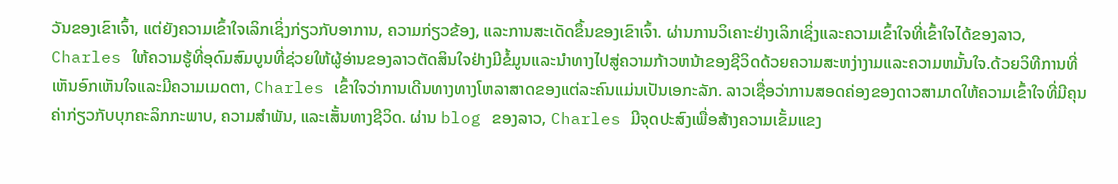ວັນຂອງເຂົາເຈົ້າ, ແຕ່ຍັງຄວາມເຂົ້າໃຈເລິກເຊິ່ງກ່ຽວກັບອາການ, ຄວາມກ່ຽວຂ້ອງ, ແລະການສະເດັດຂຶ້ນຂອງເຂົາເຈົ້າ. ຜ່ານການວິເຄາະຢ່າງເລິກເຊິ່ງແລະຄວາມເຂົ້າໃຈທີ່ເຂົ້າໃຈໄດ້ຂອງລາວ, Charles ໃຫ້ຄວາມຮູ້ທີ່ອຸດົມສົມບູນທີ່ຊ່ວຍໃຫ້ຜູ້ອ່ານຂອງລາວຕັດສິນໃຈຢ່າງມີຂໍ້ມູນແລະນໍາທາງໄປສູ່ຄວາມກ້າວຫນ້າຂອງຊີວິດດ້ວຍຄວາມສະຫງ່າງາມແລະຄວາມຫມັ້ນໃຈ.ດ້ວຍວິທີການທີ່ເຫັນອົກເຫັນໃຈແລະມີຄວາມເມດຕາ, Charles ເຂົ້າໃຈວ່າການເດີນທາງທາງໂຫລາສາດຂອງແຕ່ລະຄົນແມ່ນເປັນເອກະລັກ. ລາວເຊື່ອວ່າການສອດຄ່ອງຂອງດາວສາມາດໃຫ້ຄວາມເຂົ້າໃຈທີ່ມີຄຸນຄ່າກ່ຽວກັບບຸກຄະລິກກະພາບ, ຄວາມສໍາພັນ, ແລະເສັ້ນທາງຊີວິດ. ຜ່ານ blog ຂອງລາວ, Charles ມີຈຸດປະສົງເພື່ອສ້າງຄວາມເຂັ້ມແຂງ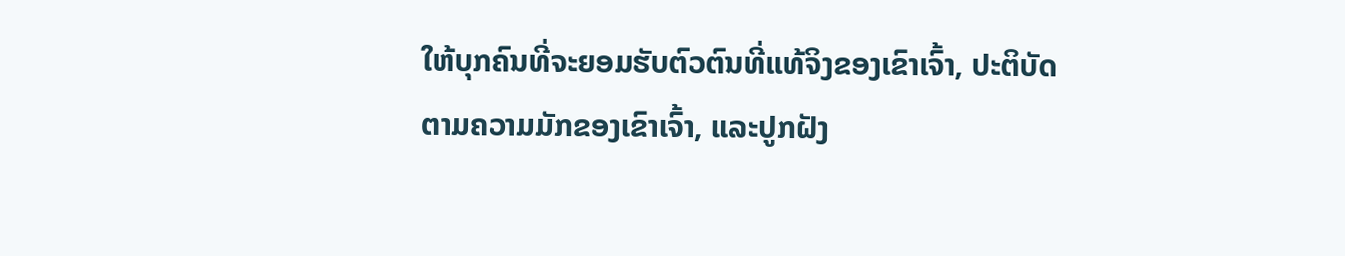ໃຫ້ບຸກຄົນທີ່ຈະຍອມຮັບຕົວຕົນທີ່ແທ້ຈິງຂອງເຂົາເຈົ້າ, ປະຕິບັດຕາມຄວາມມັກຂອງເຂົາເຈົ້າ, ແລະປູກຝັງ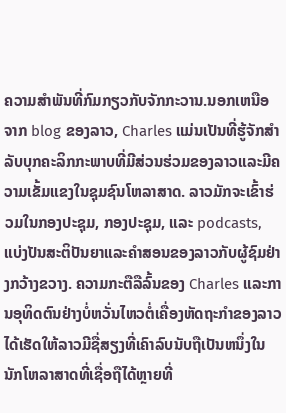ຄວາມສໍາພັນທີ່ກົມກຽວກັບຈັກກະວານ.ນອກເຫນືອຈາກ blog ຂອງລາວ, Charles ແມ່ນເປັນທີ່ຮູ້ຈັກສໍາລັບບຸກຄະລິກກະພາບທີ່ມີສ່ວນຮ່ວມຂອງລາວແລະມີຄວາມເຂັ້ມແຂງໃນຊຸມຊົນໂຫລາສາດ. ລາວມັກຈະເຂົ້າຮ່ວມໃນກອງປະຊຸມ, ກອງປະຊຸມ, ແລະ podcasts, ແບ່ງປັນສະຕິປັນຍາແລະຄໍາສອນຂອງລາວກັບຜູ້ຊົມຢ່າງກວ້າງຂວາງ. ຄວາມກະຕືລືລົ້ນຂອງ Charles ແລະການອຸທິດຕົນຢ່າງບໍ່ຫວັ່ນໄຫວຕໍ່ເຄື່ອງຫັດຖະກໍາຂອງລາວໄດ້ເຮັດໃຫ້ລາວມີຊື່ສຽງທີ່ເຄົາລົບນັບຖືເປັນຫນຶ່ງໃນນັກໂຫລາສາດທີ່ເຊື່ອຖືໄດ້ຫຼາຍທີ່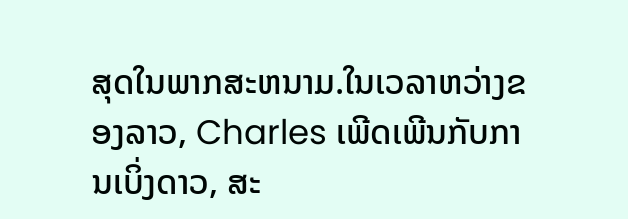ສຸດໃນພາກສະຫນາມ.ໃນເວລາຫວ່າງຂອງລາວ, Charles ເພີດເພີນກັບການເບິ່ງດາວ, ສະ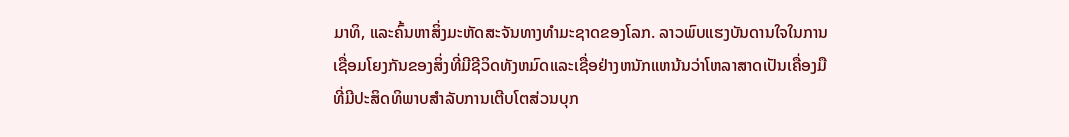ມາທິ, ແລະຄົ້ນຫາສິ່ງມະຫັດສະຈັນທາງທໍາມະຊາດຂອງໂລກ. ລາວພົບແຮງບັນດານໃຈໃນການເຊື່ອມໂຍງກັນຂອງສິ່ງທີ່ມີຊີວິດທັງຫມົດແລະເຊື່ອຢ່າງຫນັກແຫນ້ນວ່າໂຫລາສາດເປັນເຄື່ອງມືທີ່ມີປະສິດທິພາບສໍາລັບການເຕີບໂຕສ່ວນບຸກ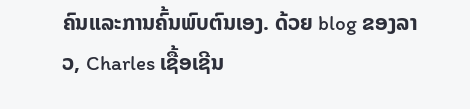ຄົນແລະການຄົ້ນພົບຕົນເອງ. ດ້ວຍ blog ຂອງລາວ, Charles ເຊື້ອເຊີນ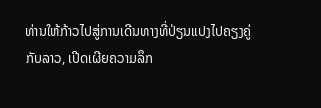ທ່ານໃຫ້ກ້າວໄປສູ່ການເດີນທາງທີ່ປ່ຽນແປງໄປຄຽງຄູ່ກັບລາວ, ເປີດເຜີຍຄວາມລຶກ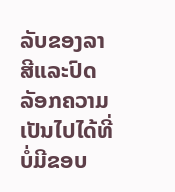ລັບຂອງລາສີແລະປົດລັອກຄວາມເປັນໄປໄດ້ທີ່ບໍ່ມີຂອບ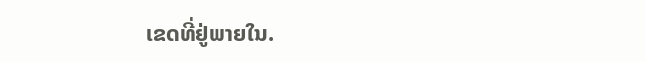ເຂດທີ່ຢູ່ພາຍໃນ.